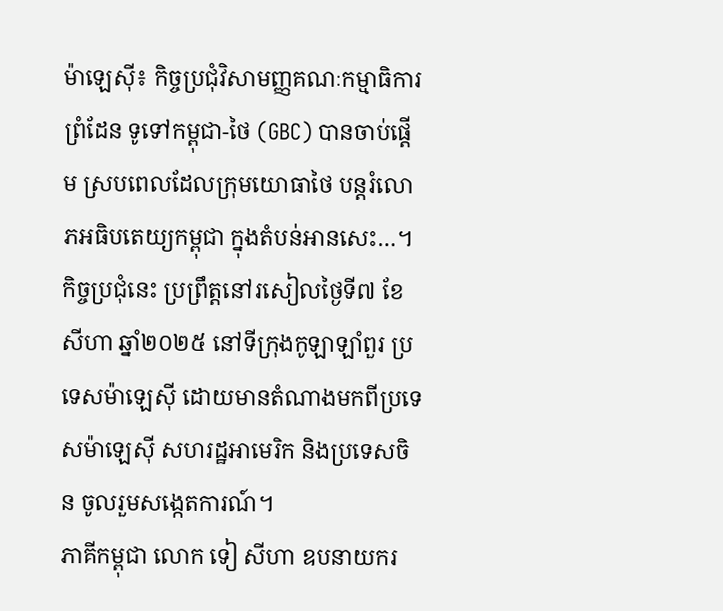ម៉ាឡេស៊ី៖ កិច្ចប្រជុំវិសាមញ្ញគណៈកម្មាធិការព្រំដែន ទូទៅកម្ពុជា-ថៃ (GBC) បានចាប់ផ្ដើម ស្របពេលដែលក្រុមយោធាថៃ បន្តរំលោភអធិបតេយ្យកម្ពុជា ក្នុងតំបន់អានសេះ…។
កិច្ចប្រជុំនេះ ប្រព្រឹត្តនៅរសៀលថ្ងៃទី៧ ខែសីហា ឆ្នាំ២០២៥ នៅទីក្រុងកូឡាឡាំពួរ ប្រទេសម៉ាឡេស៊ី ដោយមានតំណាងមកពីប្រទេសម៉ាឡេស៊ី សហរដ្ឋអាមេរិក និងប្រទេសចិន ចូលរួមសង្កេតការណ៍។
ភាគីកម្ពុជា លោក ទៀ សីហា ឧបនាយករ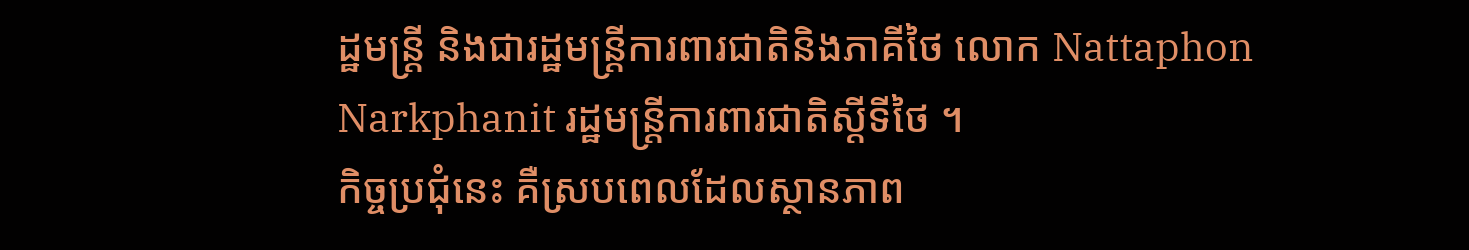ដ្ឋមន្រ្តី និងជារដ្ឋមន្រ្តីការពារជាតិនិងភាគីថៃ លោក Nattaphon Narkphanit រដ្ឋមន្រ្តីការពារជាតិស្ដីទីថៃ ។
កិច្ចប្រជុំនេះ គឺស្របពេលដែលស្ថានភាព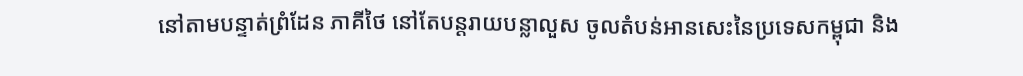នៅតាមបន្ទាត់ព្រំដែន ភាគីថៃ នៅតែបន្តរាយបន្លាលួស ចូលតំបន់អានសេះនៃប្រទេសកម្ពុជា និង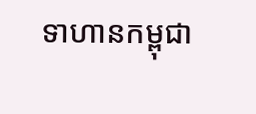ទាហានកម្ពុជា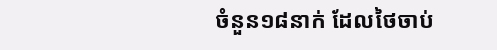ចំនួន១៨នាក់ ដែលថៃចាប់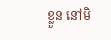ខ្លួន នៅមិ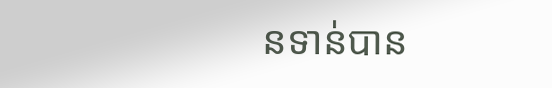នទាន់បាន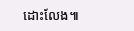ដោះលែង៕